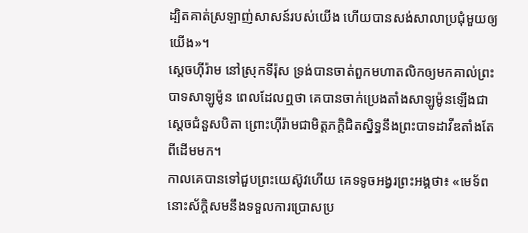ដ្បិតគាត់ស្រឡាញ់សាសន៍របស់យើង ហើយបានសង់សាលាប្រជុំមួយឲ្យយើង»។
ស្តេចហ៊ីរ៉ាម នៅស្រុកទីរ៉ុស ទ្រង់បានចាត់ពួកមហាតលិកឲ្យមកគាល់ព្រះបាទសាឡូម៉ូន ពេលដែលឮថា គេបានចាក់ប្រេងតាំងសាឡូម៉ូនឡើងជាសេ្តចជំនួសបិតា ព្រោះហ៊ីរ៉ាមជាមិត្តភក្ដិជិតស្និទ្ធនឹងព្រះបាទដាវីឌតាំងតែពីដើមមក។
កាលគេបានទៅជួបព្រះយេស៊ូវហើយ គេទទូចអង្វរព្រះអង្គថា៖ «មេទ័ពនោះស័ក្ដិសមនឹងទទួលការប្រោសប្រ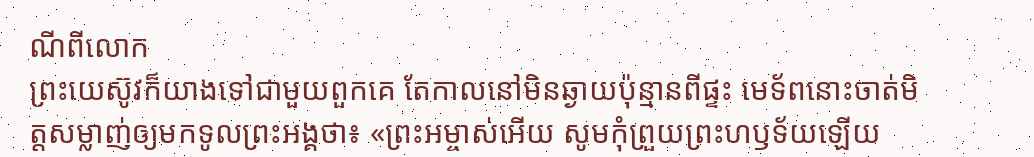ណីពីលោក
ព្រះយេស៊ូវក៏យាងទៅជាមួយពួកគេ តែកាលនៅមិនឆ្ងាយប៉ុន្មានពីផ្ទះ មេទ័ពនោះចាត់មិត្តសម្លាញ់ឲ្យមកទូលព្រះអង្គថា៖ «ព្រះអម្ចាស់អើយ សូមកុំព្រួយព្រះហឫទ័យឡើយ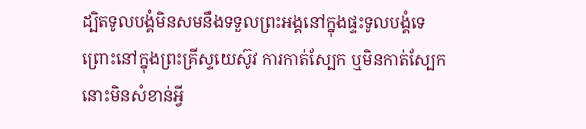ដ្បិតទូលបង្គំមិនសមនឹងទទួលព្រះអង្គនៅក្នុងផ្ទះទូលបង្គំទេ
ព្រោះនៅក្នុងព្រះគ្រីស្ទយេស៊ូវ ការកាត់ស្បែក ឬមិនកាត់ស្បែក នោះមិនសំខាន់អ្វី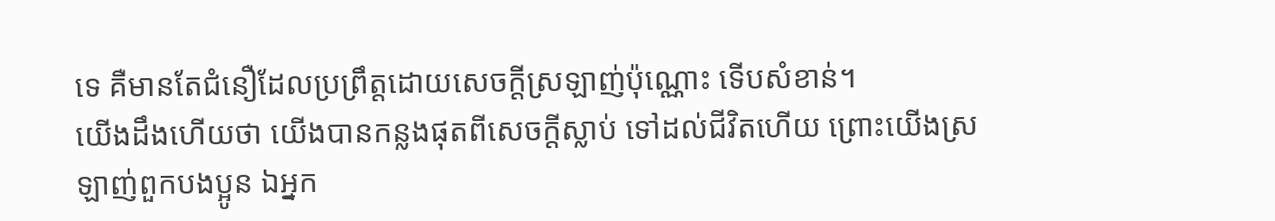ទេ គឺមានតែជំនឿដែលប្រព្រឹត្តដោយសេចក្ដីស្រឡាញ់ប៉ុណ្ណោះ ទើបសំខាន់។
យើងដឹងហើយថា យើងបានកន្លងផុតពីសេចក្ដីស្លាប់ ទៅដល់ជីវិតហើយ ព្រោះយើងស្រឡាញ់ពួកបងប្អូន ឯអ្នក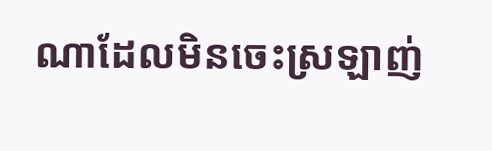ណាដែលមិនចេះស្រឡាញ់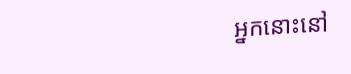អ្នកនោះនៅ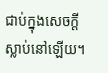ជាប់ក្នុងសេចក្ដីស្លាប់នៅឡើយ។